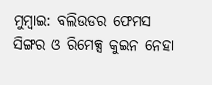ମୁମ୍ବାଇ: ବଲିଉଡର ଫେମସ ସିଙ୍ଗର ଓ ରିମେକ୍ସ କୁଇନ ନେହା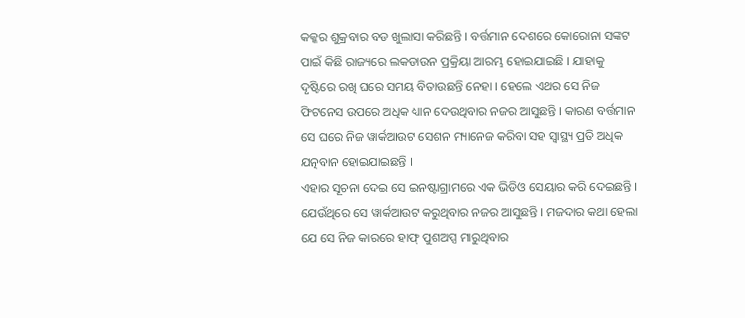କକ୍କର ଶୁକ୍ରବାର ବଡ ଖୁଲାସା କରିଛନ୍ତି । ବର୍ତ୍ତମାନ ଦେଶରେ କୋରୋନା ସଙ୍କଟ ପାଇଁ କିଛି ରାଜ୍ୟରେ ଲକଡାଉନ ପ୍ରକ୍ରିୟା ଆରମ୍ଭ ହୋଇଯାଇଛି । ଯାହାକୁ ଦୃଷ୍ଟିରେ ରଖି ଘରେ ସମୟ ବିତାଉଛନ୍ତି ନେହା । ହେଲେ ଏଥର ସେ ନିଜ ଫିଟନେସ ଉପରେ ଅଧିକ ଧ୍ୟାନ ଦେଉଥିବାର ନଜର ଆସୁଛନ୍ତି । କାରଣ ବର୍ତ୍ତମାନ ସେ ଘରେ ନିଜ ୱାର୍କଆଉଟ ସେଶନ ମ୍ୟାନେଜ କରିବା ସହ ସ୍ବାସ୍ଥ୍ୟ ପ୍ରତି ଅଧିକ ଯତ୍ନବାନ ହୋଇଯାଇଛନ୍ତି ।
ଏହାର ସୂଚନା ଦେଇ ସେ ଇନଷ୍ଟାଗ୍ରାମରେ ଏକ ଭିଡିଓ ସେୟାର କରି ଦେଇଛନ୍ତି । ଯେଉଁଥିରେ ସେ ୱାର୍କଆଉଟ କରୁଥିବାର ନଜର ଆସୁଛନ୍ତି । ମଜଦାର କଥା ହେଲା ଯେ ସେ ନିଜ କାରରେ ହାଫ୍ ପୁଶଅପ୍ସ ମାରୁଥିବାର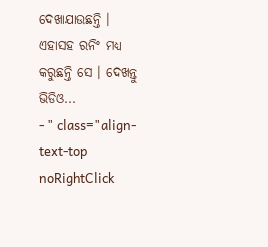ଦେଖାଯାଉଛନ୍ତି । ଏହାସହ ରନିଂ ମଧ୍ୟ କରୁଛନ୍ତି ସେ । ଦେଖନ୍ତୁ ଭିଡିଓ...
- " class="align-text-top noRightClick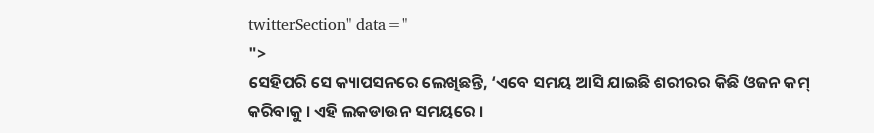twitterSection" data="
">
ସେହିପରି ସେ କ୍ୟାପସନରେ ଲେଖିଛନ୍ତି, ‘ଏବେ ସମୟ ଆସି ଯାଇଛି ଶରୀରର କିଛି ଓଜନ କମ୍ କରିବାକୁ । ଏହି ଲକଡାଉନ ସମୟରେ ।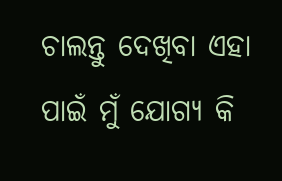ଚାଲନ୍ତୁ ଦେଖିବା ଏହା ପାଇଁ ମୁଁ ଯୋଗ୍ୟ କି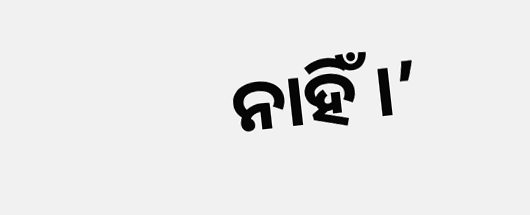ନାହିଁ ।’